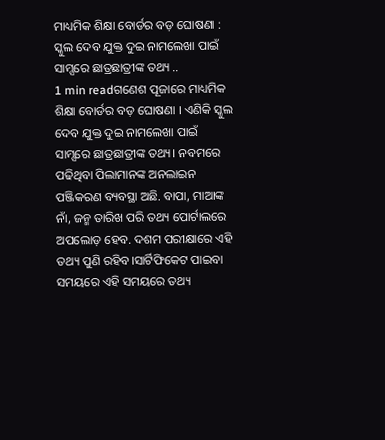ମାଧ୍ୟମିକ ଶିକ୍ଷା ବୋର୍ଡର ବଡ଼ ଘୋଷଣା : ସ୍କୁଲ ଦେବ ଯୁକ୍ତ ଦୁଇ ନାମଲେଖା ପାଇଁ ସାମ୍ସରେ ଛାତ୍ରଛାତ୍ରୀଙ୍କ ତଥ୍ୟ ..
1 min readଗଣେଶ ପୂଜାରେ ମାଧ୍ୟମିକ ଶିକ୍ଷା ବୋର୍ଡର ବଡ଼ ଘୋଷଣା । ଏଣିକି ସ୍କୁଲ ଦେବ ଯୁକ୍ତ ଦୁଇ ନାମଲେଖା ପାଇଁ ସାମ୍ସରେ ଛାତ୍ରଛାତ୍ରୀଙ୍କ ତଥ୍ୟ। ନବମରେ ପଢିଥିବା ପିଲାମାନଙ୍କ ଅନଲାଇନ ପଞ୍ଜିକରଣ ବ୍ୟବସ୍ଥା ଅଛି. ବାପା, ମାଆଙ୍କ ନାଁ, ଜନ୍ମ ତାରିଖ ପରି ତଥ୍ୟ ପୋର୍ଟାଲରେ ଅପଲୋଡ଼ ହେବ. ଦଶମ ପରୀକ୍ଷାରେ ଏହି ତଥ୍ୟ ପୁଣି ରହିବ।ସାର୍ଟିଫିକେଟ ପାଇବା ସମୟରେ ଏହି ସମୟରେ ତଥ୍ୟ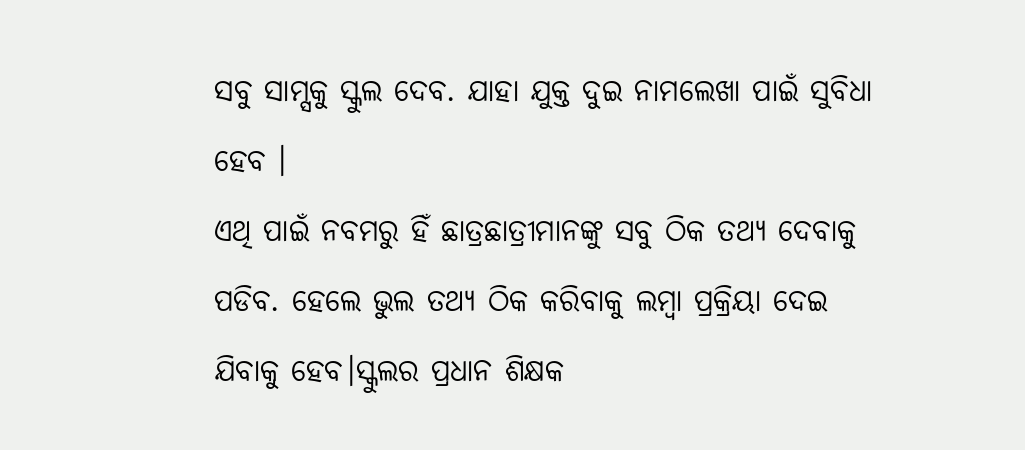ସବୁ ସାମ୍ସକୁ ସ୍କୁଲ ଦେବ. ଯାହା ଯୁକ୍ତ ଦୁଇ ନାମଲେଖା ପାଇଁ ସୁବିଧା ହେବ ।
ଏଥି ପାଇଁ ନବମରୁ ହିଁ ଛାତ୍ରଛାତ୍ରୀମାନଙ୍କୁ ସବୁ ଠିକ ତଥ୍ୟ ଦେବାକୁ ପଡିବ. ହେଲେ ଭୁଲ ତଥ୍ୟ ଠିକ କରିବାକୁ ଲମ୍ବା ପ୍ରକ୍ରିୟା ଦେଇ ଯିବାକୁ ହେବ।ସ୍କୁଲର ପ୍ରଧାନ ଶିକ୍ଷକ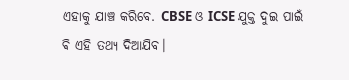ଏହାକୁ ଯାଞ୍ଚ କରିବେ. CBSE ଓ ICSE ଯୁକ୍ତ ଦୁଇ ପାଇଁ ଵି ଏହି ତଥ୍ୟ ଦିଆଯିବ।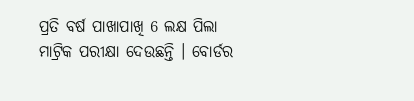ପ୍ରତି ବର୍ଷ ପାଖାପାଖି 6 ଲକ୍ଷ ପିଲା ମାଟ୍ରିକ ପରୀକ୍ଷା ଦେଉଛନ୍ତି । ବୋର୍ଡର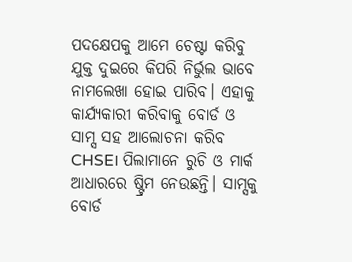ପଦକ୍ଷେପକୁ ଆମେ ଚେଷ୍ଟା କରିବୁ ଯୁକ୍ତ ଦୁଇରେ କିପରି ନିର୍ଭୁଲ ଭାବେ ନାମଲେଖା ହୋଇ ପାରିବ। ଏହାକୁ କାର୍ଯ୍ୟକାରୀ କରିବାକୁ ବୋର୍ଡ ଓ ସାମ୍ସ ସହ ଆଲୋଚନା କରିବ CHSE। ପିଲାମାନେ ରୁଚି ଓ ମାର୍କ ଆଧାରରେ ଷ୍ଟ୍ରିମ ନେଉଛନ୍ତି। ସାମ୍ସକୁ ବୋର୍ଡ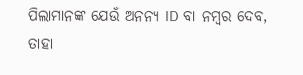ପିଲାମାନଙ୍କ ଯେଉଁ ଅନନ୍ୟ ID ବା ନମ୍ବର ଦେବ, ତାହା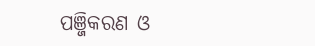ପଞ୍ଜିକରଣ ଓ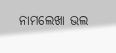ନାମଲେଖା ଭଲ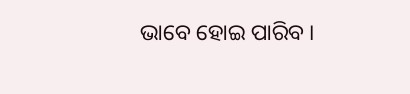ଭାବେ ହୋଇ ପାରିବ ।